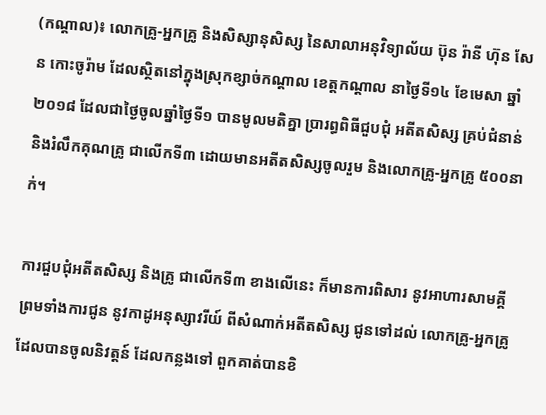(កណ្ដាល)៖ លោកគ្រូ-អ្នកគ្រូ និងសិស្សានុសិស្ស នៃសាលាអនុវិទ្យាល័យ ប៊ុន រ៉ានី ហ៊ុន សែន កោះចូរ៉ាម ដែលស្ថិតនៅក្នុងស្រុកខ្សាច់កណ្ដាល ខេត្តកណ្ដាល នាថ្ងៃទី១៤ ខែមេសា ឆ្នាំ២០១៨ ដែលជាថ្ងៃចូលឆ្នាំថ្ងៃទី១ បានមូលមតិគ្នា ប្រារព្ធពិធីជួបជុំ អតីតសិស្ស គ្រប់ជំនាន់ និងរំលឹកគុណគ្រូ ជាលើកទី៣ ដោយមានអតីតសិស្សចូលរួម និងលោកគ្រូ-អ្នកគ្រូ ៥០០នាក់។

ការជួបជុំអតីតសិស្ស និងគ្រូ ជាលើកទី៣ ខាងលើនេះ ក៏មានការពិសារ នូវអាហារសាមគ្គី ព្រមទាំងការជូន នូវកាដូអនុស្សាវរីយ៍ ពីសំណាក់អតីតសិស្ស ជូនទៅដល់ លោកគ្រូ-អ្នកគ្រូ ដែលបានចូលនិវត្តន៍ ដែលកន្លងទៅ ពួកគាត់បានខិ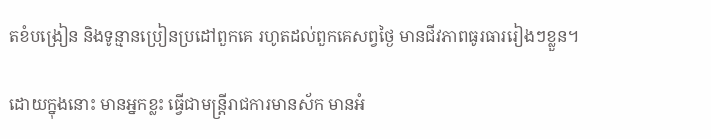តខំបង្រៀន និងទូន្មានប្រៀនប្រដៅពួកគេ រហូតដល់ពួកគេសព្វថ្ងៃ មានជីវភាពធូរធាររៀងៗខ្លួន។

ដោយក្នុងនោះ មានអ្នកខ្លះ ធ្វើជាមន្រ្តីរាជការមានស័ក មានអំ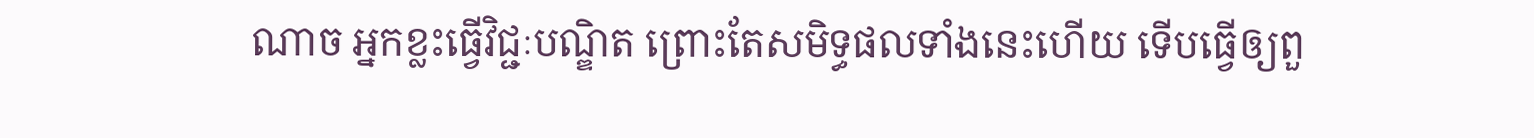ណាច អ្នកខ្លះធ្វើវិជ្ជៈបណ្ឌិត ព្រោះតែសមិទ្ធផលទាំងនេះហើយ ទើបធ្វើឲ្យពួ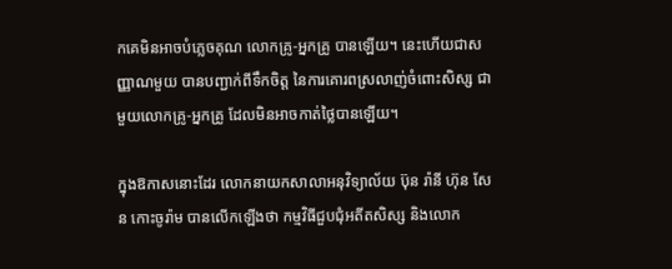កគេមិនអាចបំភ្លេចគុណ លោកគ្រូ-អ្នកគ្រូ បានឡើយ។ នេះហើយជាសញ្ញាណមួយ បានបញ្ជាក់ពីទឹកចិត្ត នៃការគោរពស្រលាញ់ចំពោះសិស្ស ជាមួយលោកគ្រូ-អ្នកគ្រូ ដែលមិនអាចកាត់ថ្លៃបានឡើយ។

ក្នុងឱកាសនោះដែរ លោកនាយកសាលាអនុវិទ្យាល័យ ប៊ុន រ៉ានី ហ៊ុន សែន កោះចូរ៉ាម បានលើកឡើងថា កម្មវិធីជួបជុំអតីតសិស្ស និងលោក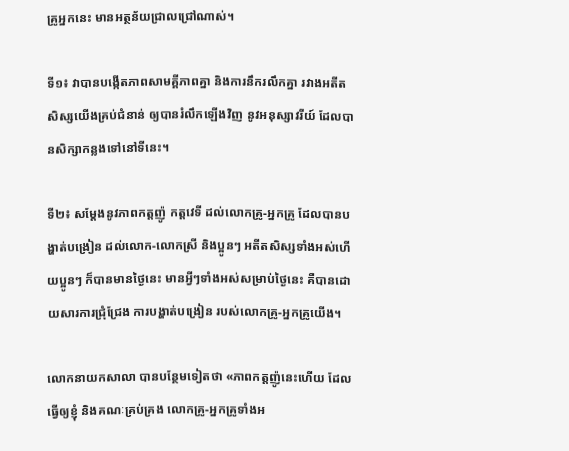គ្រូអ្នកនេះ មានអត្ថន័យជ្រាលជ្រៅណាស់។

ទី១៖ វាបានបង្កើតភាពសាមគ្គីភាពគ្នា និងការនឹករលឹកគ្នា រវាងអតីតសិស្សយើងគ្រប់ជំនាន់ ឲ្យបានរំលឹកឡើងវិញ នូវអនុស្សាវរីយ៍ ដែលបានសិក្សាកន្លងទៅនៅទីនេះ។

ទី២៖ សម្ដែងនូវភាពកត្តញ៉ូ កត្តវេទី ដល់លោកគ្រូ-អ្នកគ្រូ ដែលបានបង្ហាត់បង្រៀន ដល់លោក-លោកស្រី និងប្អូនៗ អតីតសិស្សទាំងអស់ហើយប្អូនៗ ក៏បានមានថ្ងៃនេះ មានអ្វីៗទាំងអស់សម្រាប់ថ្ងៃនេះ គឺបានដោយសារការជ្រុំជ្រែង ការបង្ហាត់បង្រៀន របស់លោកគ្រូ-អ្នកគ្រូយើង។

លោកនាយកសាលា បានបន្ថែមទៀតថា «ភាពកត្តញ៉ូនេះហើយ ដែលធ្វើឲ្យខ្ញុំ និងគណៈគ្រប់គ្រង លោកគ្រូ-អ្នកគ្រូទាំងអ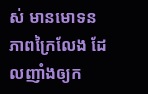ស់ មានមោទនភាពក្រៃលែង ដែលញាំងឲ្យក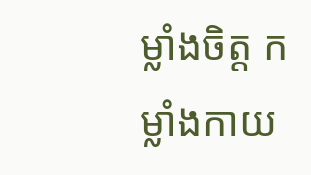ម្លាំងចិត្ត កម្លាំងកាយ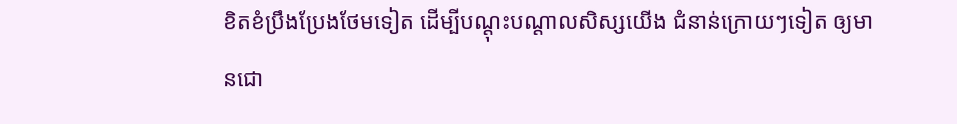ខិតខំប្រឹងប្រែងថែមទៀត ដើម្បីបណ្ដុះបណ្ដាលសិស្សយើង ជំនាន់ក្រោយៗទៀត ឲ្យមានជោ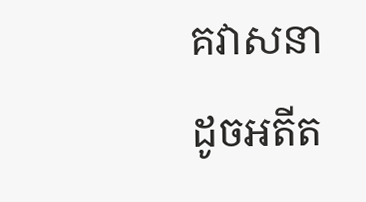គវាសនាដូចអតីត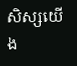សិស្សយើង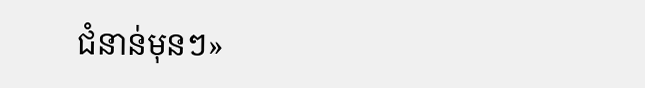ជំនាន់មុនៗ»